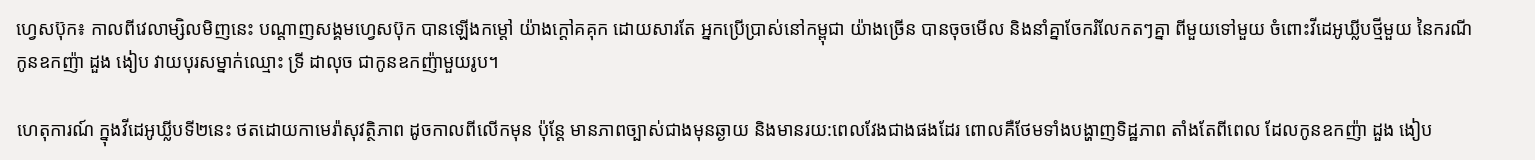ហ្វេសប៊ុក៖ កាលពីវេលាម្សិលមិញនេះ បណ្តាញសង្គមហ្វេសប៊ុក បានឡើងកម្តៅ យ៉ាងក្តៅគគុក ដោយសារតែ អ្នកប្រើប្រាស់នៅកម្ពុជា យ៉ាងច្រើន បានចុចមើល និងនាំគ្នាចែករំលែកតៗគ្នា ពីមួយទៅមួយ ចំពោះវីដេអូឃ្លីបថ្មីមួយ នៃករណីកូនឧកញ៉ា ដួង ងៀប វាយបុរសម្នាក់ឈ្មោះ ទ្រី ដាលុច ជាកូនឧកញ៉ាមួយរូប។

ហេតុការណ៍ ក្នុងវីដេអូឃ្លីបទី២នេះ ថតដោយកាមេរ៉ាសុវត្ថិភាព ដូចកាលពីលើកមុន ប៉ុន្តែ មានភាពច្បាស់ជាងមុនឆ្ងាយ និងមានរយ:ពេលវែងជាងផងដែរ ពោលគឺថែមទាំងបង្ហាញទិដ្ឋភាព តាំងតែពីពេល ដែលកូនឧកញ៉ា ដួង ងៀប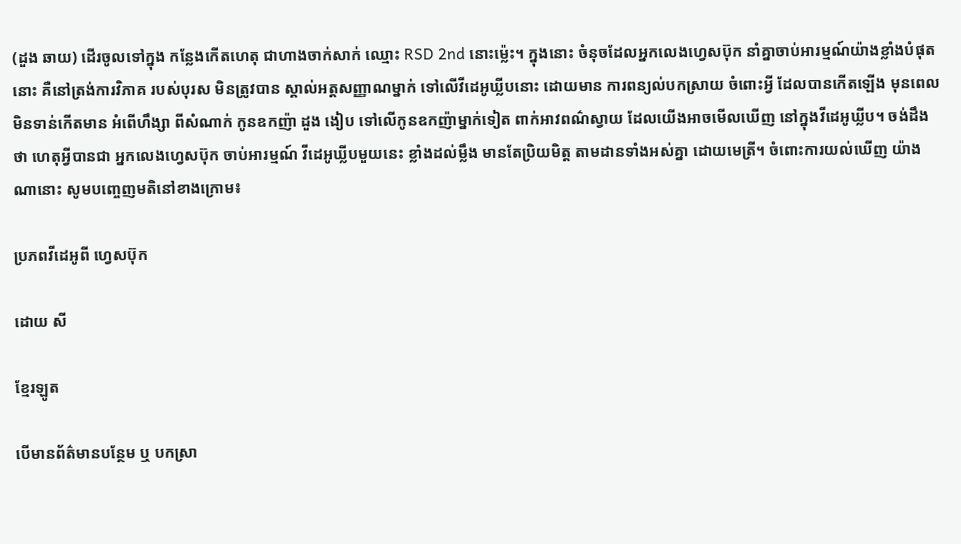(ដួង ឆាយ) ដើរចូលទៅក្នុង កន្លែងកើតហេតុ ជាហាងចាក់សាក់ ឈ្មោះ RSD 2nd នោះម្ល៉េះ។ ក្នុងនោះ ចំនុចដែលអ្នកលេងហ្វេសប៊ុក នាំគ្នាចាប់អារម្មណ៍យ៉ាងខ្លាំងបំផុតនោះ គឺនៅត្រង់ការវិភាគ របស់បុរស មិនត្រូវបាន ស្គាល់អត្តសញ្ញាណម្នាក់ ទៅលើវីដេអូឃ្លីបនោះ ដោយមាន ការពន្យល់បកស្រាយ ចំពោះអ្វី ដែលបានកើតឡើង មុនពេល មិនទាន់កើតមាន អំពើហឹង្សា ពីសំណាក់ កូនឧកញ៉ា ដួង ងៀប ទៅលើកូនឧកញ៉ាម្នាក់ទៀត ពាក់អាវពណ៌ស្វាយ ដែលយើងអាចមើលឃើញ នៅក្នុងវីដេអូឃ្លីប។ ចង់ដឹងថា ហេតុអ្វីបានជា អ្នកលេងហ្វេសប៊ុក ចាប់អារម្មណ៍ វីដេអូឃ្លីបមួយនេះ ខ្លាំងដល់ម្លឹង មានតែប្រិយមិត្ត តាមដានទាំងអស់គ្នា ដោយមេត្រី។ ចំពោះការយល់ឃើញ យ៉ាងណានោះ សូមបញ្ចេញមតិនៅខាងក្រោម៖

ប្រភពវីដេអូពី ហ្វេសប៊ុក

ដោយ សី

ខ្មែរឡូត

បើមានព័ត៌មានបន្ថែម ឬ បកស្រា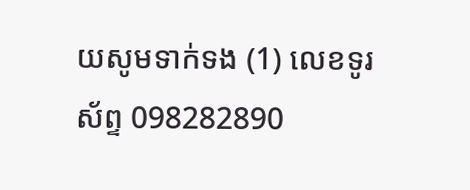យសូមទាក់ទង (1) លេខទូរស័ព្ទ 098282890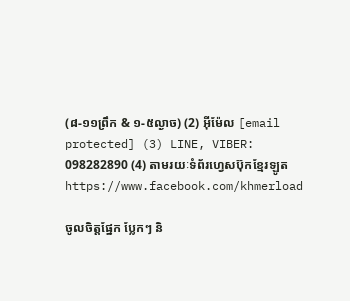(៨-១១ព្រឹក & ១-៥ល្ងាច) (2) អ៊ីម៉ែល [email protected] (3) LINE, VIBER: 098282890 (4) តាមរយៈទំព័រហ្វេសប៊ុកខ្មែរឡូត https://www.facebook.com/khmerload

ចូលចិត្តផ្នែក ប្លែកៗ និ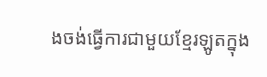ងចង់ធ្វើការជាមួយខ្មែរឡូតក្នុង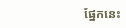ផ្នែកនេះ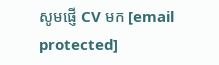សូមផ្ញើ CV មក [email protected]